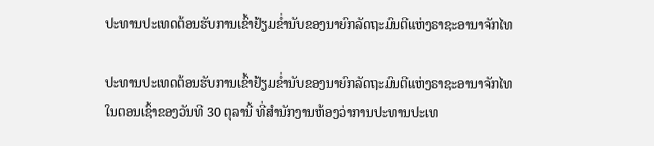ປະທານປະເທດຕ້ອນຮັບການເຂົ້າຢ້ຽມຂໍ່ານັບຂອງນາຍົກລັດຖະມົນຕີແຫ່ງຣາຊະອານາຈັກໄທ

ປະທານປະເທດຕ້ອນຮັບການເຂົ້າຢ້ຽມຂໍ່ານັບຂອງນາຍົກລັດຖະມົນຕີແຫ່ງຣາຊະອານາຈັກໄທ
ໃນຕອນເຊົ້າຂອງວັນທີ 30 ຕຸລານີ້ ທີ່ສໍານັກງານຫ້ອງວ່າການປະທານປະເທ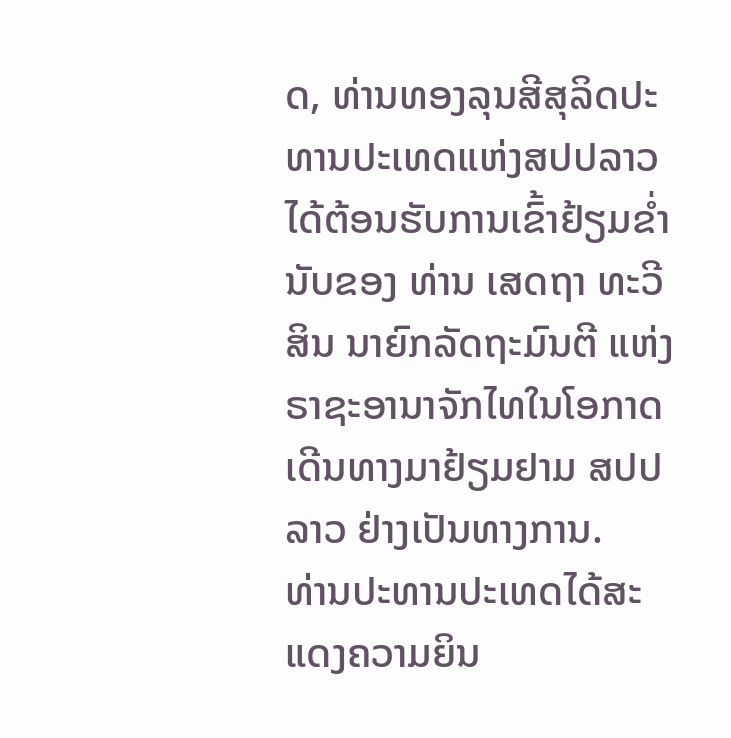ດ, ທ່ານທອງລຸນສີສຸລິດປະທານປະເທດແຫ່ງສປປລາວໄດ້ຕ້ອນຮັບການເຂົ້າຢ້ຽມຂໍ່ານັບຂອງ ທ່ານ ເສດຖາ ທະວີສິນ ນາຍົກລັດຖະມົນຕີ ແຫ່ງ ຣາຊະອານາຈັກໄທໃນໂອກາດເດີນທາງມາຢ້ຽມຢາມ ສປປ ລາວ ຢ່າງເປັນທາງການ.
ທ່ານປະທານປະເທດໄດ້ສະແດງຄວາມຍິນ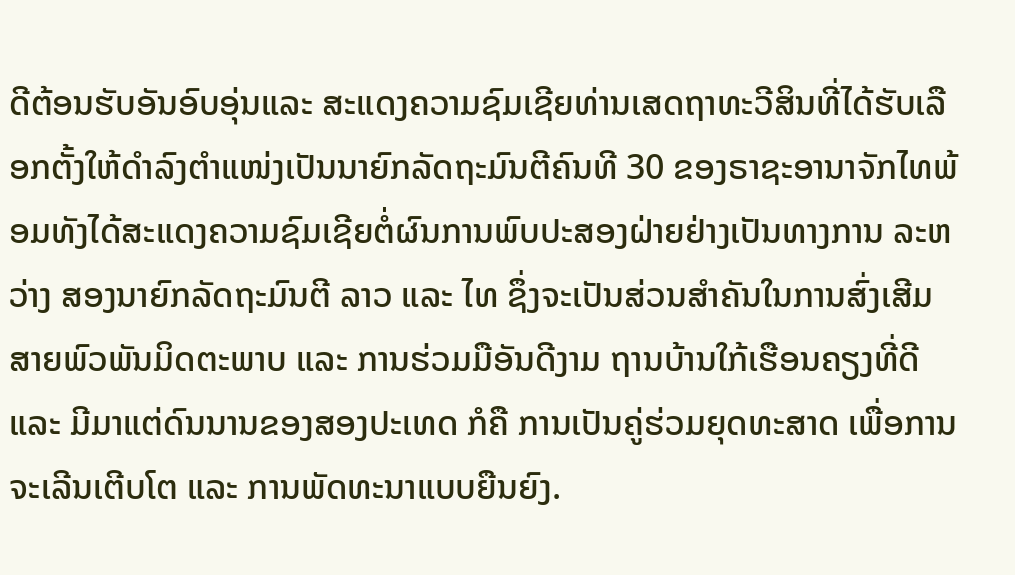ດີຕ້ອນຮັບອັນອົບອຸ່ນແລະ ສະແດງຄວາມຊົມເຊີຍທ່ານເສດຖາທະວີສິນທີ່ໄດ້ຮັບເລືອກຕັ້ງໃຫ້ດໍາລົງຕໍາແໜ່ງເປັນນາຍົກລັດຖະມົນຕີຄົນທີ 30 ຂອງຣາຊະອານາຈັກໄທພ້ອມທັງໄດ້ສະແດງຄວາມຊົມເຊີຍຕໍ່ຜົນການພົບປະສອງຝ່າຍຢ່າງເປັນທາງການ ລະຫວ່າງ ສອງນາຍົກລັດຖະມົນຕີ ລາວ ແລະ ໄທ ຊຶ່ງຈະເປັນສ່ວນສໍາຄັນໃນການສົ່ງເສີມສາຍພົວພັນມິດຕະພາບ ແລະ ການຮ່ວມມືອັນດີງາມ ຖານບ້ານໃກ້ເຮືອນຄຽງທີ່ດີ ແລະ ມີມາແຕ່ດົນນານຂອງສອງປະເທດ ກໍຄື ການເປັນຄູ່ຮ່ວມຍຸດທະສາດ ເພື່ອການຈະເລີນເຕີບໂຕ ແລະ ການພັດທະນາແບບຍືນຍົງ.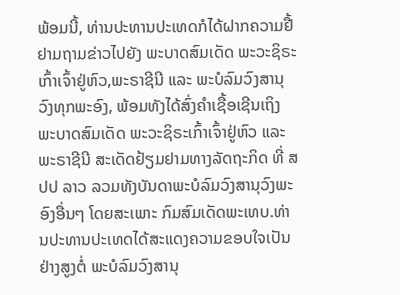ພ້ອມນີ້, ທ່ານປະທານປະເທດກໍໄດ້ຝາກຄວາມຢື້ຢາມຖາມຂ່າວໄປຍັງ ພະບາດສົມເດັດ ພະວະຊິຣະເກົ້າເຈົ້າຢູ່ຫົວ,ພະຣາຊີນີ ແລະ ພະບໍລົມວົງສານຸວົງທຸກພະອົງ, ພ້ອມທັງໄດ້ສົ່ງຄໍາເຊື້ອເຊີນເຖິງ ພະບາດສົມເດັດ ພະວະຊິຣະເກົ້າເຈົ້າຢູ່ຫົວ ແລະ ພະຣາຊີນີ ສະເດັດຢ້ຽມຢາມທາງລັດຖະກິດ ທີ່ ສປປ ລາວ ລວມທັງບັນດາພະບໍລົມວົງສານຸວົງພະອົງອື່ນໆ ໂດຍສະເພາະ ກົມສົມເດັດພະເທບ.ທ່ານປະທານປະເທດໄດ້ສະແດງຄວາມຂອບໃຈເປັນຢ່າງສູງຕໍ່ ພະບໍລົມວົງສານຸ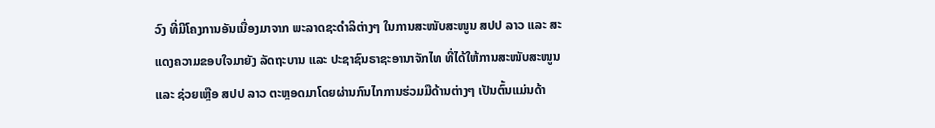ວົງ ທີ່ມີໂຄງການອັນເນື່ອງມາຈາກ ພະລາດຊະດໍາລິຕ່າງໆ ໃນການສະໜັບສະໜູນ ສປປ ລາວ ແລະ ສະແດງຄວາມຂອບໃຈມາຍັງ ລັດຖະບານ ແລະ ປະຊາຊົນຣາຊະອານາຈັກໄທ ທີ່ໄດ້ໃຫ້ການສະໜັບສະໜູນ ແລະ ຊ່ວຍເຫຼືອ ສປປ ລາວ ຕະຫຼອດມາໂດຍຜ່ານກົນໄກການຮ່ວມມືດ້ານຕ່າງໆ ເປັນຕົ້ນແມ່ນດ້າ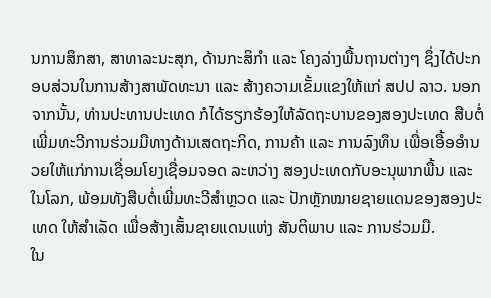ນການສຶກສາ, ສາທາລະນະສຸກ, ດ້ານກະສິກໍາ ແລະ ໂຄງລ່າງພື້ນຖານຕ່າງໆ ຊຶ່ງໄດ້ປະກອບສ່ວນໃນການສ້າງສາພັດທະນາ ແລະ ສ້າງຄວາມເຂັ້ມແຂງໃຫ້ແກ່ ສປປ ລາວ. ນອກຈາກນັ້ນ, ທ່ານປະທານປະເທດ ກໍໄດ້ຮຽກຮ້ອງໃຫ້ລັດຖະບານຂອງສອງປະເທດ ສືບຕໍ່ເພີ່ມທະວີການຮ່ວມມືທາງດ້ານເສດຖະກິດ, ການຄ້າ ແລະ ການລົງທຶນ ເພື່ອເອື້ອອໍານວຍໃຫ້ແກ່ການເຊື່ອມໂຍງເຊື່ອມຈອດ ລະຫວ່າງ ສອງປະເທດກັບອະນຸພາກພື້ນ ແລະ ໃນໂລກ, ພ້ອມທັງສືບຕໍ່ເພີ່ມທະວີສໍາຫຼວດ ແລະ ປັກຫຼັກໝາຍຊາຍແດນຂອງສອງປະເທດ ໃຫ້ສໍາເລັດ ເພື່ອສ້າງເສັ້ນຊາຍແດນແຫ່ງ ສັນຕິພາບ ແລະ ການຮ່ວມມື.
ໃນ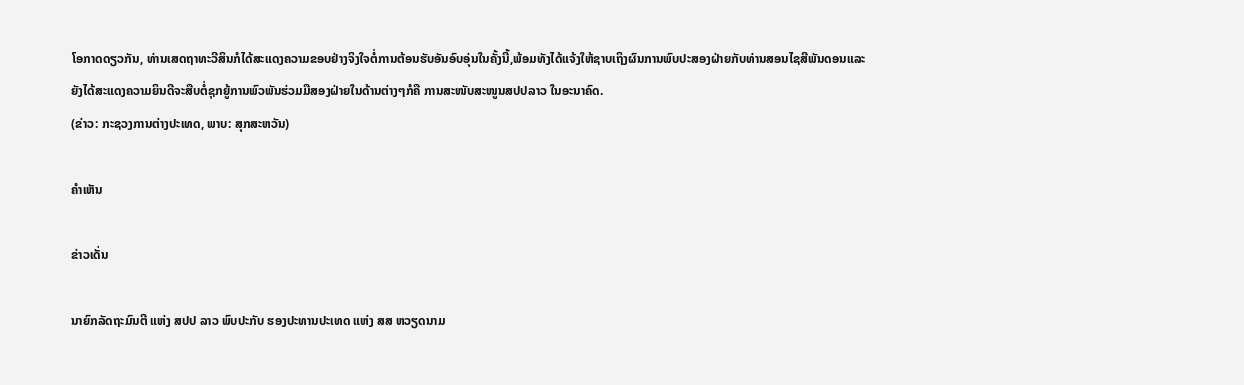ໂອກາດດຽວກັນ, ທ່ານເສດຖາທະວີສິນກໍໄດ້ສະແດງຄວາມຂອບຢ່າງຈິງໃຈຕໍ່ການຕ້ອນຮັບອັນອົບອຸ່ນໃນຄັ້ງນີ້,ພ້ອມທັງໄດ້ແຈ້ງໃຫ້ຊາບເຖິງຜົນການພົບປະສອງຝ່າຍກັບທ່ານສອນໄຊສີພັນດອນແລະຍັງໄດ້ສະແດງຄວາມຍິນດີຈະສືບຕໍ່ຊຸກຍູ້ການພົວພັນຮ່ວມມືສອງຝ່າຍໃນດ້ານຕ່າງໆກໍຄື ການສະໜັບສະໜູນສປປລາວ ໃນອະນາຄົດ.
(ຂ່າວ: ກະຊວງການຕ່າງປະເທດ, ພາບ: ສຸກສະຫວັນ)

ຄໍາເຫັນ

ຂ່າວເດັ່ນ

ນາຍົກລັດຖະມົນຕີ ແຫ່ງ ສປປ ລາວ ພົບປະກັບ ຮອງປະທານປະເທດ ແຫ່ງ ສສ ຫວຽດນາມ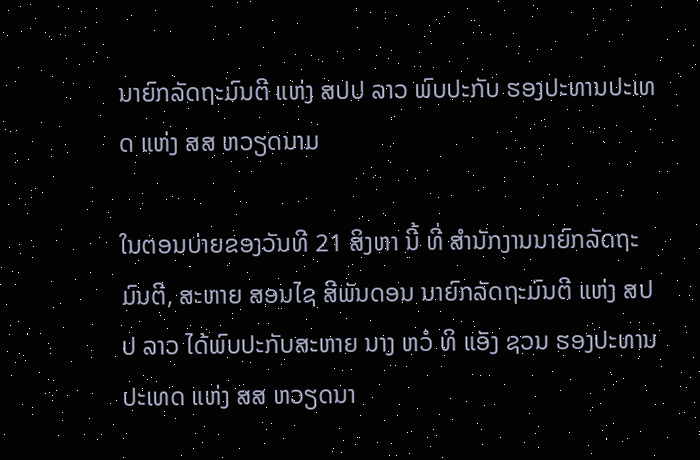ນາຍົກລັດຖະມົນຕີ ແຫ່ງ ສປປ ລາວ ພົບປະກັບ ຮອງປະທານປະເທດ ແຫ່ງ ສສ ຫວຽດນາມ

ໃນຕອນບ່າຍຂອງວັນທີ 21 ສິງຫາ ນີ້ ທີ່ ສໍານັກງານນາຍົກລັດຖະມົນຕີ, ສະຫາຍ ສອນໄຊ ສີພັນດອນ ນາຍົກລັດຖະມົນຕີ ແຫ່ງ ສປປ ລາວ ໄດ້ພົບປະກັບສະຫາຍ ນາງ ຫວໍ ທິ ແອັງ ຊວນ ຮອງປະທານປະເທດ ແຫ່ງ ສສ ຫວຽດນາ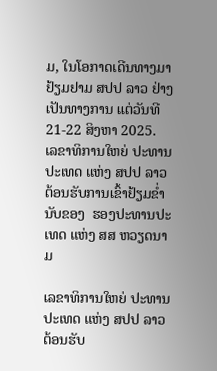ມ, ໃນໂອກາດເດີນທາງມາຢ້ຽມຢາມ ສປປ ລາວ ຢ່າງເປັນທາງການ ແຕ່ວັນທີ 21-22 ສິງຫາ 2025.
ເລຂາທິການໃຫຍ່ ປະທານປະເທດ ແຫ່ງ ສປປ ລາວ ຕ້ອນຮັບການເຂົ້າຢ້ຽມຂໍ່ານັບຂອງ  ຮອງປະທານປະເທດ ແຫ່ງ ສສ ຫວຽດນາມ

ເລຂາທິການໃຫຍ່ ປະທານປະເທດ ແຫ່ງ ສປປ ລາວ ຕ້ອນຮັບ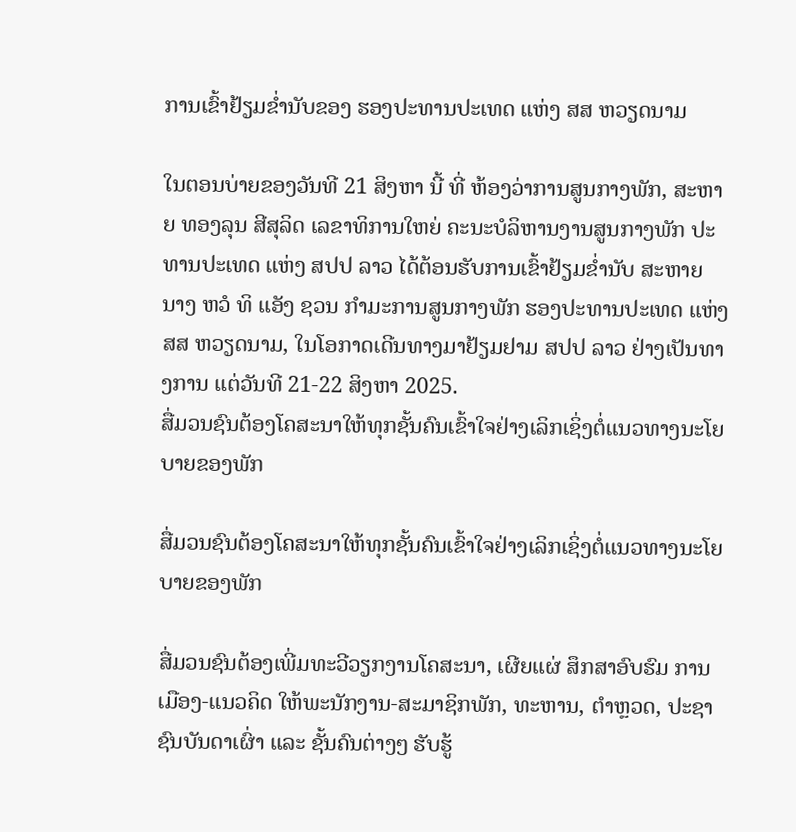ການເຂົ້າຢ້ຽມຂໍ່ານັບຂອງ ຮອງປະທານປະເທດ ແຫ່ງ ສສ ຫວຽດນາມ

ໃນຕອນບ່າຍຂອງວັນທີ 21 ສິງຫາ ນີ້ ທີ່ ຫ້ອງວ່າການສູນກາງພັກ, ສະຫາຍ ທອງລຸນ ສີສຸລິດ ເລຂາທິການໃຫຍ່ ຄະນະບໍລິຫານງານສູນກາງພັກ ປະທານປະເທດ ແຫ່ງ ສປປ ລາວ ໄດ້ຕ້ອນຮັບການເຂົ້າຢ້ຽມຂໍ່ານັບ ສະຫາຍ ນາງ ຫວໍ ທິ ແອັງ ຊວນ ກຳມະການສູນກາງພັກ ຮອງປະທານປະເທດ ແຫ່ງ ສສ ຫວຽດນາມ, ໃນໂອກາດເດີນທາງມາຢ້ຽມຢາມ ສປປ ລາວ ຢ່າງເປັນທາງການ ແຕ່ວັນທີ 21-22 ສິງຫາ 2025.
ສື່ມວນຊົນຕ້ອງໂຄສະນາໃຫ້ທຸກຊັ້ນຄົນເຂົ້າໃຈຢ່າງເລິກເຊິ່ງຕໍ່ແນວທາງນະໂຍບາຍຂອງພັກ

ສື່ມວນຊົນຕ້ອງໂຄສະນາໃຫ້ທຸກຊັ້ນຄົນເຂົ້າໃຈຢ່າງເລິກເຊິ່ງຕໍ່ແນວທາງນະໂຍບາຍຂອງພັກ

ສື່ມວນຊົນຕ້ອງເພີ່ມທະວີວຽກງານໂຄສະນາ, ເຜີຍແຜ່ ສຶກສາອົບຮົມ ການເມືອງ-ແນວຄິດ ໃຫ້ພະນັກງານ-ສະມາຊິກພັກ, ທະຫານ, ຕໍາຫຼວດ, ປະຊາຊົນບັນດາເຜົ່າ ແລະ ຊັ້ນຄົນຕ່າງໆ ຮັບຮູ້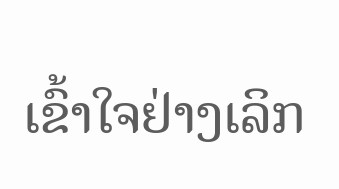ເຂົ້າໃຈຢ່າງເລິກ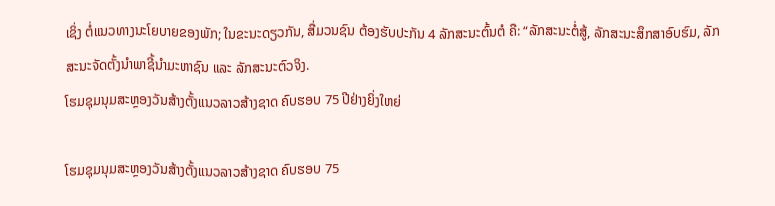ເຊິ່ງ ຕໍ່ແນວທາງນະໂຍບາຍຂອງພັກ; ໃນຂະນະດຽວກັນ, ສື່ມວນຊົນ ຕ້ອງຮັບປະກັນ 4 ລັກສະນະຕົ້ນຕໍ ຄື: “ລັກສະນະຕໍ່ສູ້, ລັກສະນະສຶກສາອົບຮົມ, ລັກສະນະຈັດຕັ້ງນໍາພາຊີ້ນຳມະຫາຊົນ ແລະ ລັກສະນະຕົວຈິງ.
ໂຮມຊຸມນຸມສະຫຼອງວັນສ້າງຕັ້ງແນວລາວສ້າງຊາດ ຄົບຮອບ 75 ປີຢ່າງຍິ່ງໃຫຍ່

ໂຮມຊຸມນຸມສະຫຼອງວັນສ້າງຕັ້ງແນວລາວສ້າງຊາດ ຄົບຮອບ 75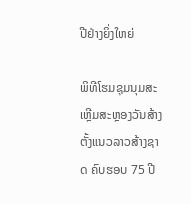ປີຢ່າງຍິ່ງໃຫຍ່

ພິທີໂຮມຊຸມນຸມສະເຫຼີມສະຫຼອງວັນສ້າງຕັ້ງແນວລາວສ້າງຊາດ ຄົບຮອບ 75 ປີ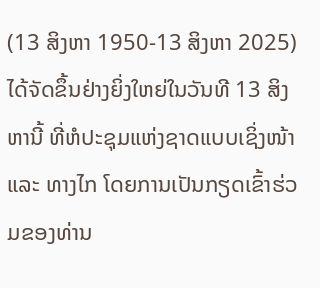(13 ສິງຫາ 1950-13 ສິງຫາ 2025) ໄດ້ຈັດຂຶ້ນຢ່າງຍິ່ງໃຫຍ່ໃນວັນທີ 13 ສິງຫານີ້ ທີ່ຫໍປະຊຸມແຫ່ງຊາດແບບເຊິ່ງໜ້າ ແລະ ທາງໄກ ໂດຍການເປັນກຽດເຂົ້າຮ່ວມຂອງທ່ານ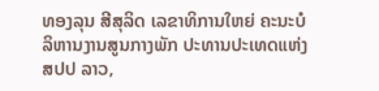ທອງລຸນ ສີສຸລິດ ເລຂາທິການໃຫຍ່ ຄະນະບໍລິຫານງານສູນກາງພັກ ປະທານປະເທດແຫ່ງ ສປປ ລາວ,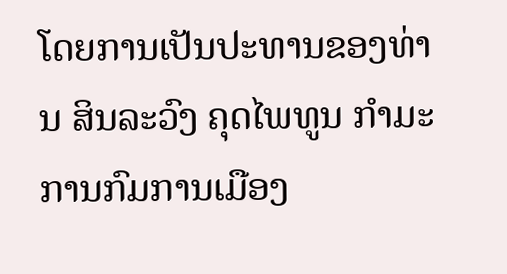ໂດຍການເປັນປະທານຂອງທ່ານ ສິນລະວົງ ຄຸດໄພທູນ ກໍາມະການກົມການເມືອງ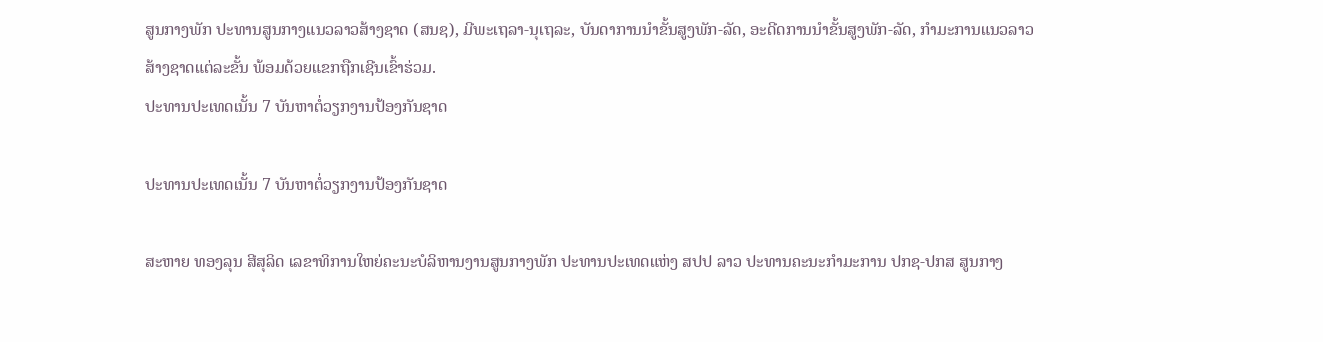ສູນກາງພັກ ປະທານສູນກາງແນວລາວສ້າງຊາດ (ສນຊ), ມີພະເຖລາ-ນຸເຖລະ, ບັນດາການນໍາຂັ້ນສູງພັກ-ລັດ, ອະດີດການນໍາຂັ້ນສູງພັກ-ລັດ, ກໍາມະການແນວລາວສ້າງຊາດແຕ່ລະຂັ້ນ ພ້ອມດ້ວຍແຂກຖືກເຊີນເຂົ້າຮ່ວມ.
ປະທານປະເທດເນັ້ນ 7 ບັນຫາຕໍ່ວຽກງານປ້ອງກັນຊາດ

ປະທານປະເທດເນັ້ນ 7 ບັນຫາຕໍ່ວຽກງານປ້ອງກັນຊາດ

ສະຫາຍ ທອງລຸນ ສີສຸລິດ ເລຂາທິການໃຫຍ່ຄະນະບໍລິຫານງານສູນກາງພັກ ປະທານປະເທດແຫ່ງ ສປປ ລາວ ປະທານຄະນະກຳມະການ ປກຊ-ປກສ ສູນກາງ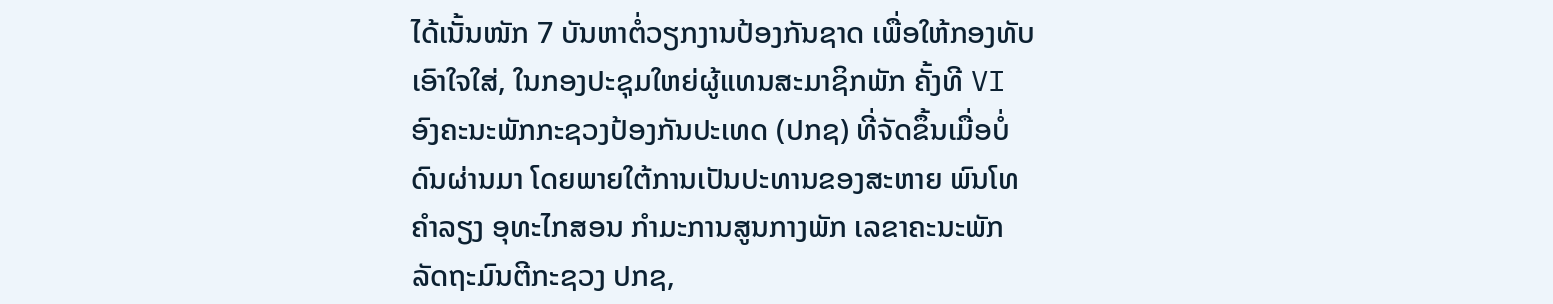ໄດ້ເນັ້ນໜັກ 7 ບັນຫາຕໍ່ວຽກງານປ້ອງກັນຊາດ ເພື່ອໃຫ້ກອງທັບເອົາໃຈໃສ່, ໃນກອງປະຊຸມໃຫຍ່ຜູ້ແທນສະມາຊິກພັກ ຄັ້ງທີ VI ອົງຄະນະພັກກະຊວງປ້ອງກັນປະເທດ (ປກຊ) ທີ່ຈັດຂຶ້ນເມື່ອບໍ່ດົນຜ່ານມາ ໂດຍພາຍໃຕ້ການເປັນປະທານຂອງສະຫາຍ ພົນໂທ ຄໍາລຽງ ອຸທະໄກສອນ ກໍາມະການສູນກາງພັກ ເລຂາຄະນະພັກ ລັດຖະມົນຕີກະຊວງ ປກຊ,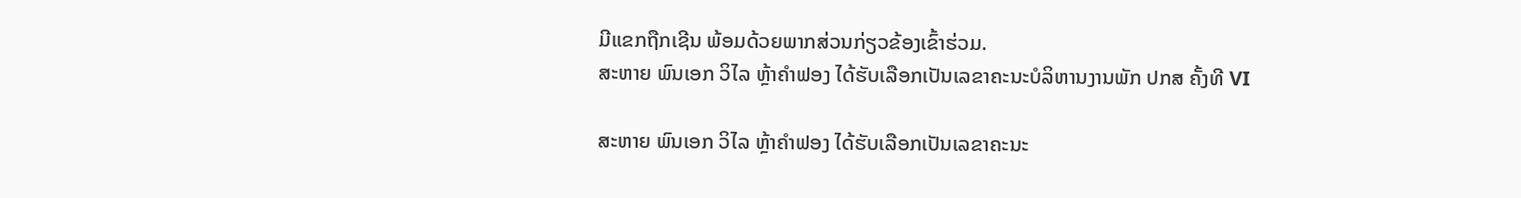ມີແຂກຖືກເຊີນ ພ້ອມດ້ວຍພາກສ່ວນກ່ຽວຂ້ອງເຂົ້າຮ່ວມ.
ສະຫາຍ ພົນເອກ ວິໄລ ຫຼ້າຄໍາຟອງ ໄດ້ຮັບເລືອກເປັນເລຂາຄະນະບໍລິຫານງານພັກ ປກສ ຄັ້ງທີ VI

ສະຫາຍ ພົນເອກ ວິໄລ ຫຼ້າຄໍາຟອງ ໄດ້ຮັບເລືອກເປັນເລຂາຄະນະ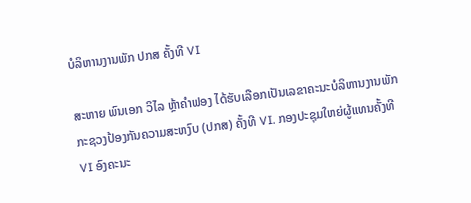ບໍລິຫານງານພັກ ປກສ ຄັ້ງທີ VI

ສະຫາຍ ພົນເອກ ວິໄລ ຫຼ້າຄໍາຟອງ ໄດ້ຮັບເລືອກເປັນເລຂາຄະນະບໍລິຫານງານພັກກະຊວງປ້ອງກັນຄວາມສະຫງົບ (ປກສ) ຄັ້ງທີ VI. ກອງປະຊຸມໃຫຍ່ຜູ້ແທນຄັ້ງທີ VI ອົງຄະນະ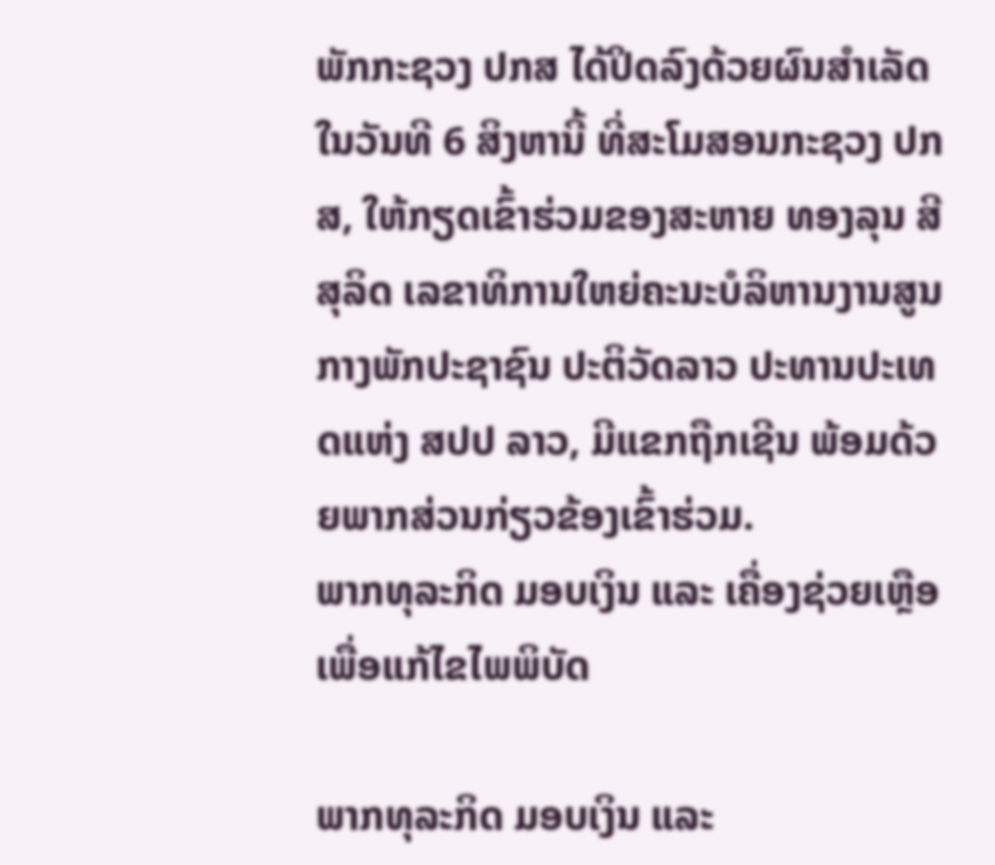ພັກກະຊວງ ປກສ ໄດ້ປິດລົງດ້ວຍຜົນສຳເລັດໃນວັນທີ 6 ສິງຫານີ້ ທີ່ສະໂມສອນກະຊວງ ປກສ, ໃຫ້ກຽດເຂົ້າຮ່ວມຂອງສະຫາຍ ທອງລຸນ ສີສຸລິດ ເລຂາທິການໃຫຍ່ຄະນະບໍລິຫານງານສູນກາງພັກປະຊາຊົນ ປະຕິວັດລາວ ປະທານປະເທດແຫ່ງ ສປປ ລາວ, ມີແຂກຖືກເຊີນ ພ້ອມດ້ວຍພາກສ່ວນກ່ຽວຂ້ອງເຂົ້າຮ່ວມ.
ພາກທຸລະກິດ ມອບເງິນ ແລະ ເຄື່ອງຊ່ວຍເຫຼືອ ເພື່ອແກ້ໄຂໄພພິບັດ

ພາກທຸລະກິດ ມອບເງິນ ແລະ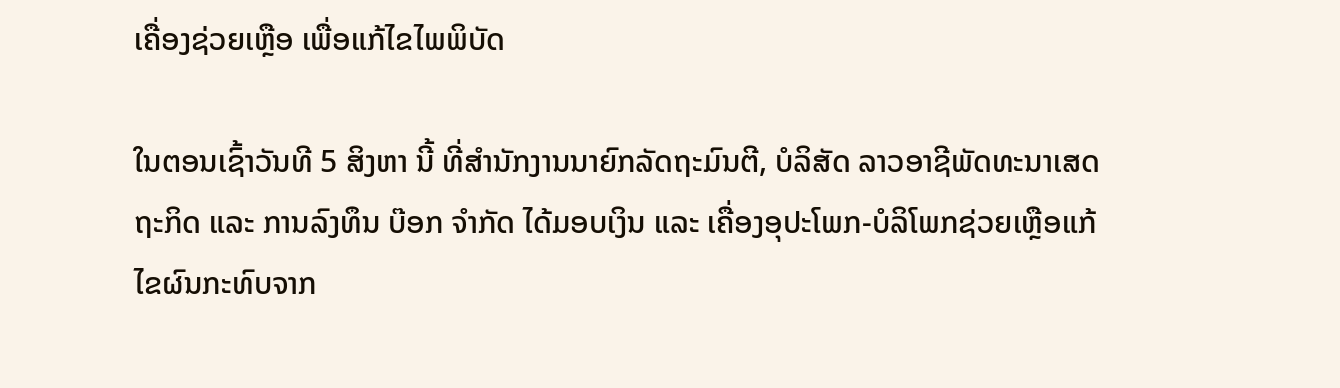ເຄື່ອງຊ່ວຍເຫຼືອ ເພື່ອແກ້ໄຂໄພພິບັດ

ໃນຕອນເຊົ້າວັນທີ 5 ສິງຫາ ນີ້ ທີ່ສຳນັກງານນາຍົກລັດຖະມົນຕີ, ບໍລິສັດ ລາວອາຊີພັດທະນາເສດຖະກິດ ແລະ ການລົງທຶນ ບ໊ອກ ຈຳກັດ ໄດ້ມອບເງິນ ແລະ ເຄື່ອງອຸປະໂພກ-ບໍລິໂພກຊ່ວຍເຫຼືອແກ້ໄຂຜົນກະທົບຈາກ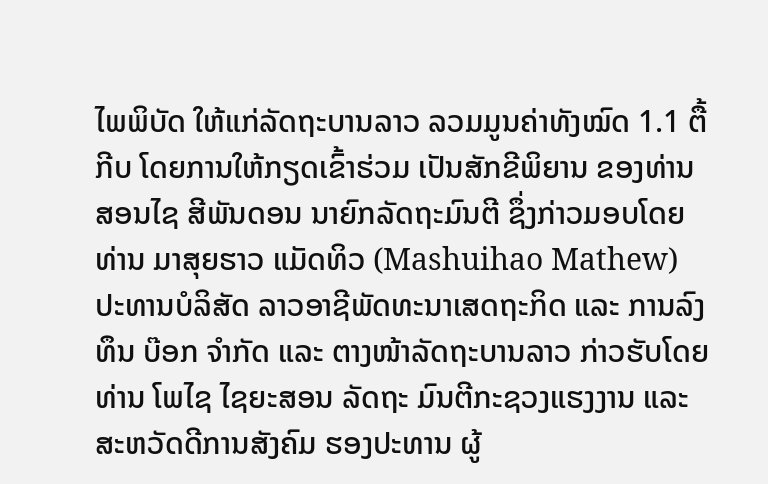ໄພພິບັດ ໃຫ້ແກ່ລັດຖະບານລາວ ລວມມູນຄ່າທັງໝົດ 1.1 ຕື້ກີບ ໂດຍການໃຫ້ກຽດເຂົ້າຮ່ວມ ເປັນສັກຂີພິຍານ ຂອງທ່ານ ສອນໄຊ ສີພັນດອນ ນາຍົກລັດຖະມົນຕີ ຊຶ່ງກ່າວມອບໂດຍທ່ານ ມາສຸຍຮາວ ແມັດທິວ (Mashuihao Mathew) ປະທານບໍລິສັດ ລາວອາຊີພັດທະນາເສດຖະກິດ ແລະ ການລົງທຶນ ບ໊ອກ ຈຳກັດ ແລະ ຕາງໜ້າລັດຖະບານລາວ ກ່າວຮັບໂດຍ ທ່ານ ໂພໄຊ ໄຊຍະສອນ ລັດຖະ ມົນຕີກະຊວງແຮງງານ ແລະ ສະຫວັດດີການສັງຄົມ ຮອງປະທານ ຜູ້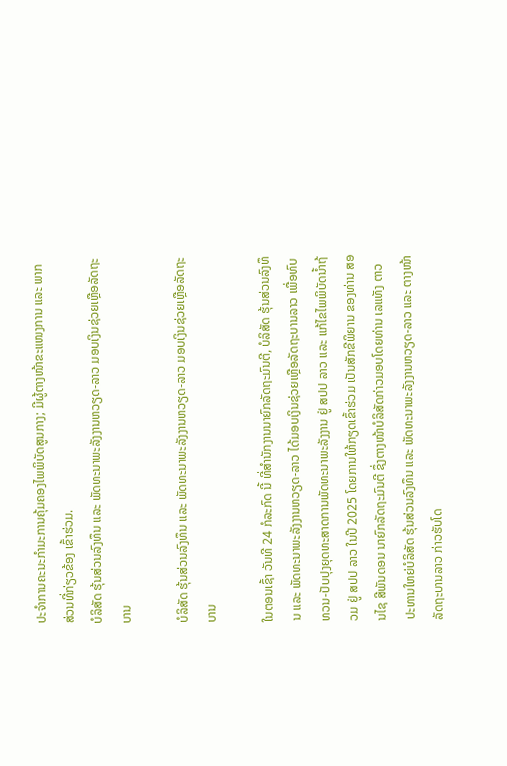ປະຈຳການຄະນະກຳມະການຄຸ້ມຄອງໄພພິບັດສູນກາງ; ມີຜູ້ຕາງໜ້າຂະແໜງການ ແລະ ພາກສ່ວນທີ່ກ່ຽວຂ້ອງ ເຂົ້າຮ່ວມ.
ບໍລິສັດ ຮຸ້ນສ່ວນລົງທຶນ ແລະ ພັດທະນາພະລັງງານຫວຽດ-ລາວ ມອບເງິນຊ່ວຍເຫຼືອລັດຖະບານ

ບໍລິສັດ ຮຸ້ນສ່ວນລົງທຶນ ແລະ ພັດທະນາພະລັງງານຫວຽດ-ລາວ ມອບເງິນຊ່ວຍເຫຼືອລັດຖະບານ

ໃນຕອນເຊົ້າ ວັນທີ 24 ກໍລະກົດ ນີ້ ທີ່ສໍານັກງານນາຍົກລັດຖະມົນຕີ, ບໍລິສັດ ຮຸ້ນສ່ວນລົງທຶນ ແລະ ພັດທະນາພະລັງງານຫວຽດ-ລາວ ໄດ້ມອບເງິນຊ່ວຍເຫຼືອລັດຖະບານລາວ ເພື່ອທົບທວນ-ປັບປຸງຍຸດທະສາດການພັດທະນາພະລັງງານ ຢູ່ ສປປ ລາວ ແລະ ແກ້ໄຂໄພພິບັດນໍ້າຖ້ວມ ຢູ່ ສປປ ລາວ ໃນປີ 2025 ໂດຍການໃຫ້ກຽດເຂົ້າຮ່ວມ ເປັນສັກຂີພິຍານ ຂອງທ່ານ ສອນໄຊ ສີພັນດອນ ນາຍົກລັດຖະມົນຕີ ຊຶ່ງຕາງໜ້າບໍລິສັດກ່າວມອບໂດຍທ່ານ ເລແທັງ ຕາວ ປະທານໃຫຍ່ບໍລິສັດ ຮຸ້ນສ່ວນລົງທຶນ ແລະ ພັດທະນາພະລັງງານຫວຽດ-ລາວ ແລະ ຕາງໜ້າລັດຖະບານລາວ ກ່າວຮັບໂດ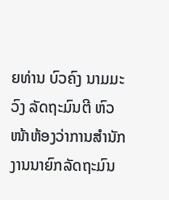ຍທ່ານ ບົວຄົງ ນາມມະວົງ ລັດຖະມົນຕີ ຫົວໜ້າຫ້ອງວ່າການສຳນັກງານນາຍົກລັດຖະມົນ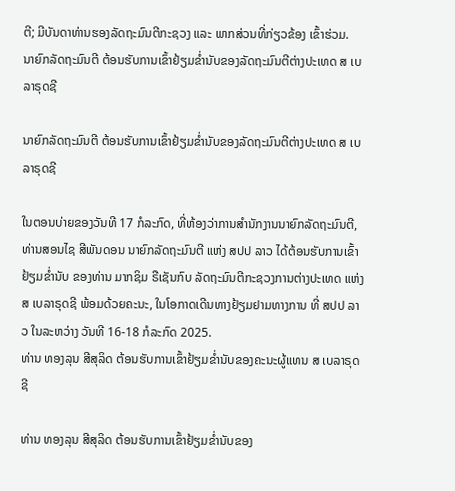ຕີ; ມີບັນດາທ່ານຮອງລັດຖະມົນຕີກະຊວງ ແລະ ພາກສ່ວນທີ່ກ່ຽວຂ້ອງ ເຂົ້າຮ່ວມ.
ນາຍົກລັດຖະມົນຕີ ຕ້ອນຮັບການເຂົ້າຢ້ຽມຂໍ່ານັບຂອງລັດຖະມົນຕີຕ່າງປະເທດ ສ ເບລາຣຸດຊີ

ນາຍົກລັດຖະມົນຕີ ຕ້ອນຮັບການເຂົ້າຢ້ຽມຂໍ່ານັບຂອງລັດຖະມົນຕີຕ່າງປະເທດ ສ ເບລາຣຸດຊີ

ໃນຕອນບ່າຍຂອງວັນທີ 17 ກໍລະກົດ, ທີ່ຫ້ອງວ່າການສຳນັກງານນາຍົກລັດຖະມົນຕີ, ທ່ານສອນໄຊ ສີພັນດອນ ນາຍົກລັດຖະມົນຕີ ແຫ່ງ ສປປ ລາວ ໄດ້ຕ້ອນຮັບການເຂົ້າຢ້ຽມຂໍ່ານັບ ຂອງທ່ານ ມາກຊິມ ຣືເຊັນກົບ ລັດຖະມົນຕີກະຊວງການຕ່າງປະເທດ ແຫ່ງ ສ ເບລາຣຸດຊີ ພ້ອມດ້ວຍຄະນະ, ໃນໂອກາດເດີນທາງຢ້ຽມຢາມທາງການ ທີ່ ສປປ ລາວ ໃນລະຫວ່າງ ວັນທີ 16-18 ກໍລະກົດ 2025.
ທ່ານ ທອງລຸນ ສີສຸລິດ ຕ້ອນຮັບການເຂົ້າຢ້ຽມຂໍ່ານັບຂອງຄະນະຜູ້ແທນ ສ ເບລາຣຸດຊີ

ທ່ານ ທອງລຸນ ສີສຸລິດ ຕ້ອນຮັບການເຂົ້າຢ້ຽມຂໍ່ານັບຂອງ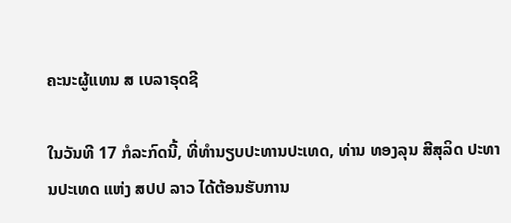ຄະນະຜູ້ແທນ ສ ເບລາຣຸດຊີ

ໃນວັນທີ 17 ກໍລະກົດນີ້, ທີ່ທໍານຽບປະທານປະເທດ, ທ່ານ ທອງລຸນ ສີສຸລິດ ປະທານປະເທດ ແຫ່ງ ສປປ ລາວ ໄດ້ຕ້ອນຮັບການ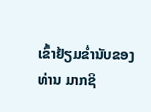ເຂົ້າຢ້ຽມຂໍ່ານັບຂອງ ທ່ານ ມາກຊິ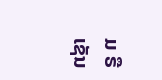ມ ຣືເຊັນ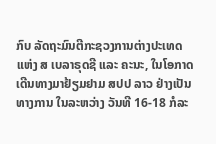ກົບ ລັດຖະມົນຕີກະຊວງການຕ່າງປະເທດ ແຫ່ງ ສ ເບລາຣຸດຊີ ແລະ ຄະນະ, ໃນໂອກາດເດີນທາງມາຢ້ຽມຢາມ ສປປ ລາວ ຢ່າງເປັນທາງການ ໃນລະຫວ່າງ ວັນທີ 16-18 ກໍລະ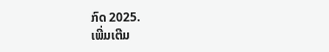ກົດ 2025.
ເພີ່ມເຕີມ